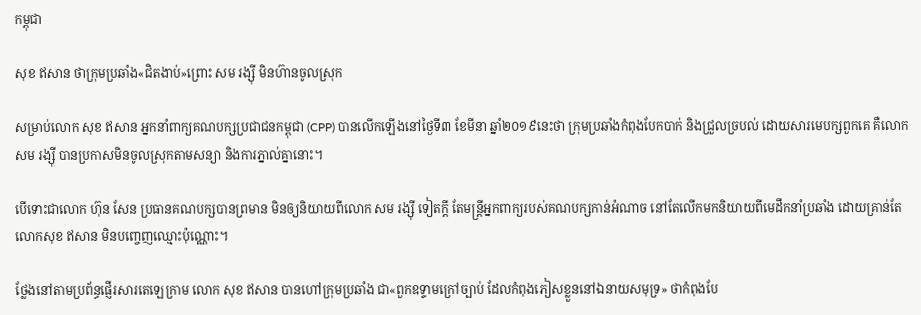កម្ពុជា

សុខ ឥសាន ថាក្រុមប្រឆាំង«ជិតងាប់»ព្រោះ សម រង្ស៊ី មិនហ៊ានចូលស្រុក

សម្រាប់លោក សុខ ឥសាន អ្នកនាំពាក្យគណបក្សប្រជាជនកម្ពុជា (CPP) បានលើកឡើងនៅថ្ងៃទី៣ ខែមីនា ឆ្នាំ២០១៩នេះថា ក្រុមប្រឆាំងកំពុងបែកបាក់ និងជ្រួលច្របល់ ដោយសារមេបក្សពួកគេ គឺលោក សម រង្ស៊ី បានប្រកាសមិនចូលស្រុកតាមសន្យា និងការភ្នាល់គ្នានោះ។

បើទោះជាលោក ហ៊ុន សែន ប្រធានគណបក្សបានព្រមាន មិនឲ្យនិយាយពីលោក សម រង្ស៊ី ទៀតក្ដី តែមន្ត្រីអ្នកពាក្យរបស់គណបក្សកាន់អំណាច នៅតែលើកមកនិយាយពីមេដឹកនាំប្រឆាំង ដោយគ្រាន់តែលោកសុខ ឥសាន មិនបញ្ចេញឈ្មោះប៉ុណ្ណោះ។

ថ្លែងនៅតាមប្រព័ន្ធផ្ញើរសារតេឡេក្រាម លោក សុខ ឥសាន បានហៅក្រុមប្រឆាំង ជា«ពួកឧទ្ទាមក្រៅច្បាប់ ដែលកំពុងភៀសខ្លួននៅឯនាយសមុទ្រ» ថាកំពុងបែ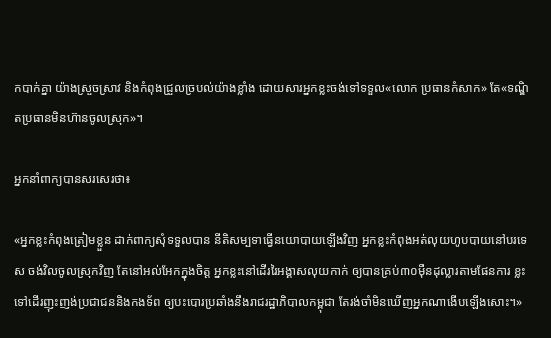កបាក់គ្នា យ៉ាងស្រួចស្រាវ និងកំពុងជ្រួលច្របល់យ៉ាងខ្លាំង ដោយសារអ្នកខ្លះចង់ទៅទទួល«លោក ប្រធានកំសាក» តែ«ទណ្ឌិតប្រធានមិនហ៊ានចូលស្រុក»។

អ្នកនាំពាក្យបានសរសេរថា៖

«អ្នកខ្លះកំពុងត្រៀមខ្លួន ដាក់ពាក្យសុំទទួលបាន នីតិសម្បទាធ្វើនយោបាយឡើងវិញ អ្នកខ្លះកំពុងអត់លុយហូបបាយនៅបរទេស ចង់វិលចូលស្រុកវិញ តែនៅអល់អែកក្នុងចិត្ត អ្នកខ្លះនៅដើររៃអង្គាសលុយកាក់ ឲ្យបានគ្រប់៣០ម៉ឺនដុល្លារតាមផែនការ ខ្លះទៅដើរញុះញង់ប្រជាជននិងកងទ័ព ឲ្យបះបោរប្រឆាំងនឹងរាជរដ្ឋាភិបាលកម្ពុជា តែរង់ចាំមិនឃើញអ្នកណាងើបឡើងសោះ។»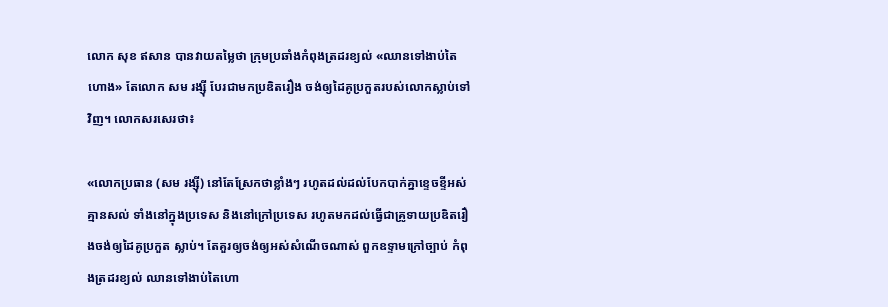លោក សុខ ឥសាន បានវាយតម្លៃថា ក្រុមប្រឆាំងកំពុងត្រដរខ្យល់ «ឈានទៅងាប់តៃហោង» តែលោក សម រង្ស៊ី បែរជាមកប្រឌិតរឿង ចង់ឲ្យដៃគូប្រកួតរបស់លោកស្លាប់ទៅវិញ។ លោកសរសេរថា៖

«លោកប្រធាន (សម រង្ស៊ី) នៅតែស្រែកថាខ្លាំងៗ រហូតដល់ដល់បែកបាក់គ្នាខ្ទេចខ្ទីអស់គ្មានសល់ ទាំងនៅក្នុងប្រទេស និងនៅក្រៅប្រទេស រហូតមកដល់ធ្វើជាគ្រូទាយប្រឌិតរឿងចង់ឲ្យដៃគូប្រកួត ស្លាប់។ តែគួរឲ្យចង់ឲ្យអស់សំណើចណាស់ ពួកឧទ្ទាមក្រៅច្បាប់ កំពុងត្រដរខ្យល់ ឈានទៅងាប់តៃហោ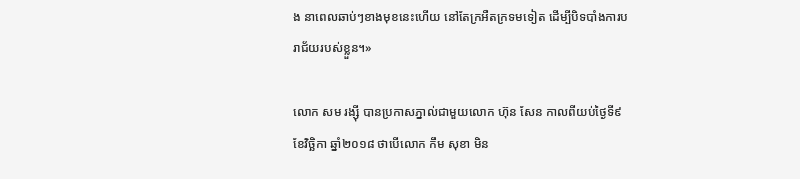ង នាពេលឆាប់ៗខាងមុខនេះហើយ នៅតែក្រអឺតក្រទមទៀត ដើម្បីបិទបាំងការបរាជ័យរបស់ខ្លួន។»

លោក សម រង្ស៊ី បានប្រកាសភ្នាល់ជាមួយលោក ហ៊ុន សែន កាលពីយប់ថ្ងៃទី៩ ខែវិច្ឆិកា ឆ្នាំ២០១៨ ថាបើលោក កឹម សុខា មិន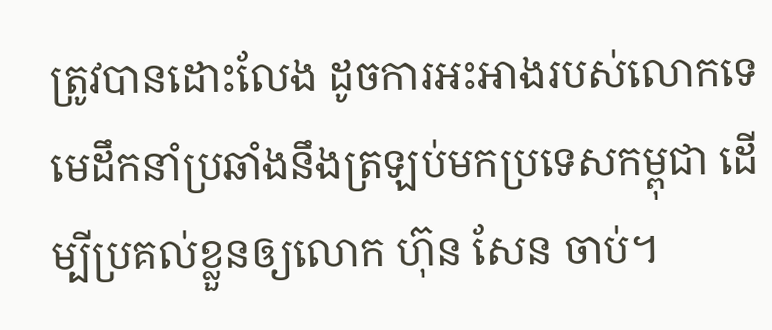ត្រូវបានដោះលែង ដូចការអះអាងរបស់លោកទេ មេដឹកនាំប្រឆាំងនឹងត្រឡប់មកប្រទេសកម្ពុជា ដើម្បីប្រគល់ខ្លួនឲ្យលោក ហ៊ុន សែន ចាប់។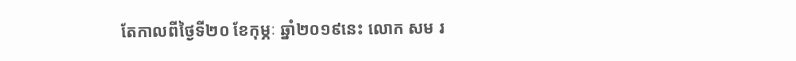តែកាលពីថ្ងៃទី២០ ខែកុម្ភៈ ឆ្នាំ២០១៩នេះ លោក សម រ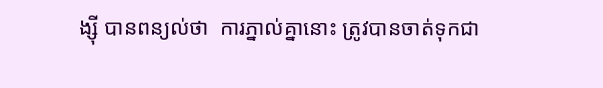ង្ស៊ី បានពន្យល់ថា  ការភ្នាល់គ្នានោះ ត្រូវបានចាត់ទុកជា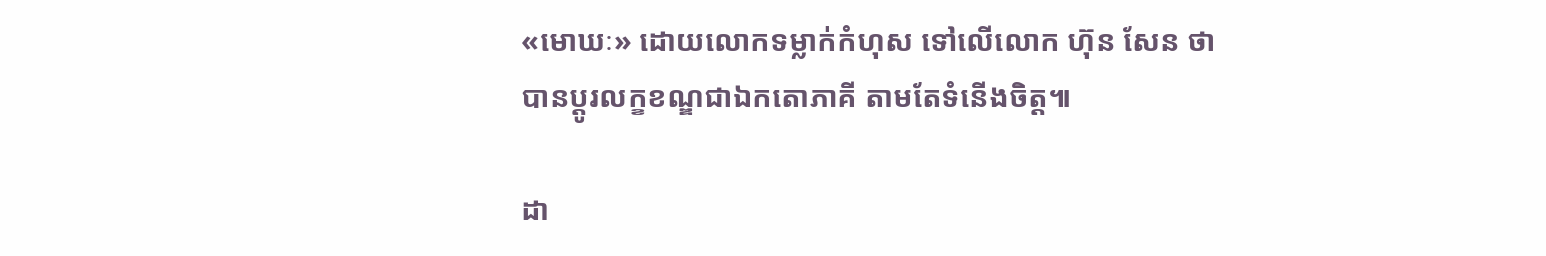«មោឃៈ» ដោយលោកទម្លាក់កំហុស ទៅលើលោក ហ៊ុន សែន ថាបានប្ដូរលក្ខខណ្ឌជាឯកតោភាគី តាមតែទំនើងចិត្ត៕

ដា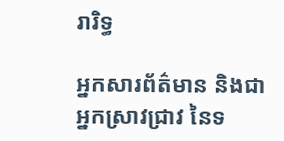រារិទ្ធ

អ្នកសារព័ត៌មាន និងជាអ្នកស្រាវជ្រាវ នៃទ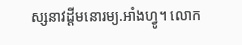ស្សនាវដ្ដីមនោរម្យ.អាំងហ្វូ។ លោក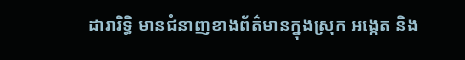ដារារិទ្ធិ មានជំនាញខាងព័ត៌មានក្នុងស្រុក អង្កេត និង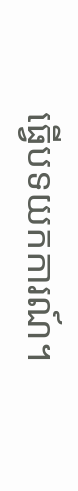ធ្វើបទយកការណ៍។